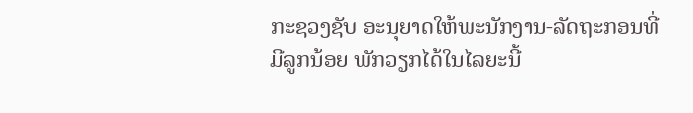ກະຊວງຊັບ ອະນຸຍາດໃຫ້ພະນັກງານ-ລັດຖະກອນທີ່ມີລູກນ້ອຍ ພັກວຽກໄດ້ໃນໄລຍະນີ້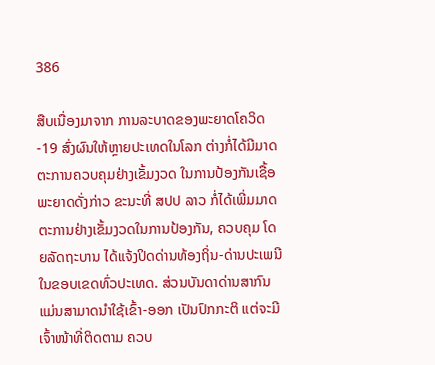386

ສືບເນື່ອງມາຈາກ ການລະບາດຂອງພະຍາດໂຄວິດ-19 ສົ່ງຜົນໃຫ້ຫຼາຍປະເທດໃນໂລກ ຕ່າງກໍ່ໄດ້ມີມາດຕະການຄວບຄຸມຢ່າງເຂັ້ມງວດ ໃນການປ້ອງກັນເຊື້ອພະຍາດດັ່ງກ່າວ ຂະນະທີ່ ສປປ ລາວ ກໍ່ໄດ້ເພີ່ມມາດຕະການຢ່າງເຂັ້ມງວດໃນການປ້ອງກັນ, ຄວບຄຸມ ໂດຍລັດຖະບານ ໄດ້ແຈ້ງປິດດ່ານທ້ອງຖິ່ນ-ດ່ານປະເພນີ ໃນຂອບເຂດທົ່ວປະເທດ. ສ່ວນບັນດາດ່ານສາກົນ ແມ່ນສາມາດນຳໃຊ້ເຂົ້າ-ອອກ ເປັນປົກກະຕິ ແຕ່ຈະມີເຈົ້າໜ້າທີ່ຕິດຕາມ ຄວບ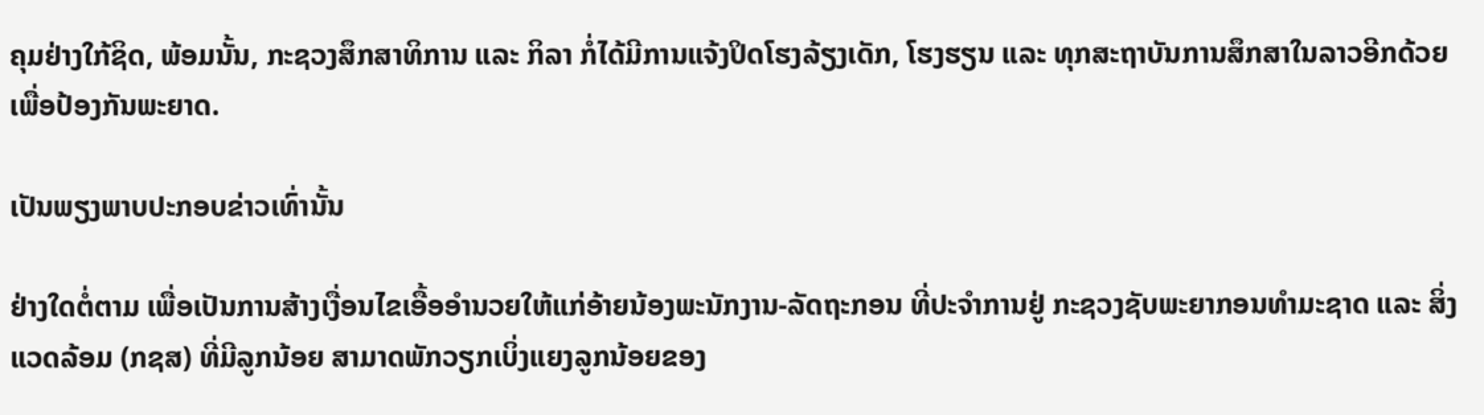ຄຸມຢ່າງໃກ້ຊິດ, ພ້ອມນັ້ນ, ກະຊວງສຶກສາທິການ ແລະ ກິລາ ກໍ່ໄດ້ມີການແຈ້ງປິດໂຮງລ້ຽງເດັກ, ໂຮງຮຽນ ແລະ ທຸກສະຖາບັນການສຶກສາໃນລາວອີກດ້ວຍ ເພື່ອປ້ອງກັນພະຍາດ.

ເປັນພຽງພາບປະກອບຂ່າວເທົ່ານັ້ນ

ຢ່າງໃດຕໍ່ຕາມ ເພື່ອເປັນການສ້າງເງື່ອນໄຂເອື້ອອຳນວຍໃຫ້ແກ່ອ້າຍນ້ອງພະນັກງານ-ລັດຖະກອນ ທີ່ປະຈຳການຢູ່ ກະຊວງຊັບພະຍາກອນທຳມະຊາດ ແລະ ສິ່ງແວດລ້ອມ (ກຊສ) ທີ່ມີລູກນ້ອຍ ສາມາດພັກວຽກເບິ່ງແຍງລູກນ້ອຍຂອງ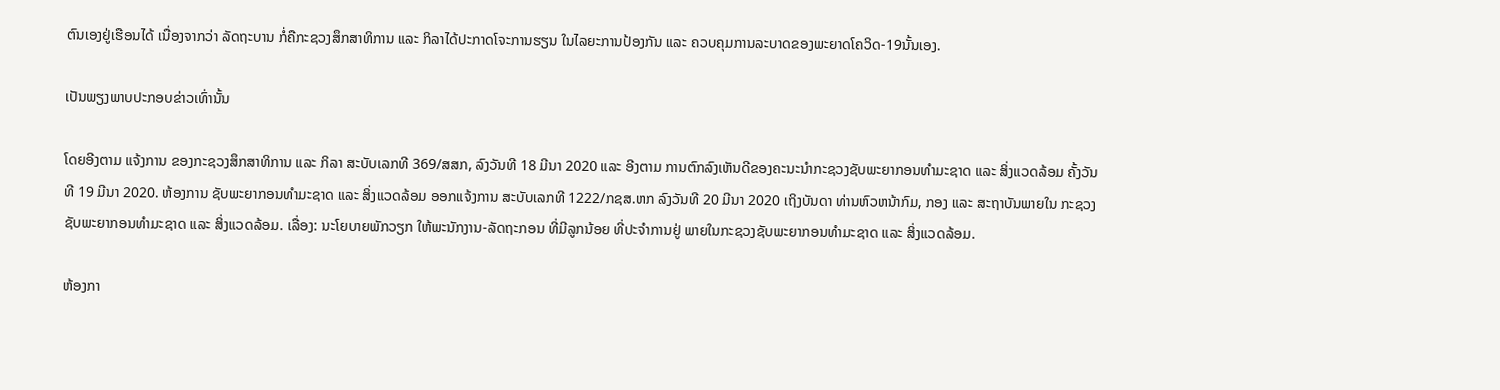ຕົນເອງຢູ່ເຮືອນໄດ້ ເນື່ອງຈາກວ່າ ລັດຖະບານ ກໍ່ຄືກະຊວງສຶກສາທິການ ແລະ ກິລາໄດ້ປະກາດໂຈະການຮຽນ ໃນໄລຍະການປ້ອງກັນ ແລະ ຄວບຄຸມການລະບາດຂອງພະຍາດໂຄວິດ-19ນັ້ນເອງ.

ເປັນພຽງພາບປະກອບຂ່າວເທົ່ານັ້ນ

ໂດຍອີງຕາມ ແຈ້ງການ ຂອງກະຊວງສຶກສາທິການ ແລະ ກິລາ ສະບັບເລກທີ 369/ສສກ, ລົງວັນທີ 18 ມີນາ 2020 ແລະ ອີງຕາມ ການຕົກລົງເຫັນດີຂອງຄະນະນໍາກະຊວງຊັບພະຍາກອນທໍາມະຊາດ ແລະ ສິ່ງແວດລ້ອມ ຄັ້ງວັນທີ 19 ມີນາ 2020. ຫ້ອງການ ຊັບພະຍາກອນທໍາມະຊາດ ແລະ ສິ່ງແວດລ້ອມ ອອກແຈ້ງການ ສະບັບເລກທີ 1222/ກຊສ.ຫກ ລົງວັນທີ 20 ມີນາ 2020 ເຖິງບັນດາ ທ່ານຫົວຫນ້າກົມ, ກອງ ແລະ ສະຖາບັນພາຍໃນ ກະຊວງຊັບພະຍາກອນທໍາມະຊາດ ແລະ ສິ່ງແວດລ້ອມ. ເລື່ອງ: ນະໂຍບາຍພັກວຽກ ໃຫ້ພະນັກງານ-ລັດຖະກອນ ທີ່ມີລູກນ້ອຍ ທີ່ປະຈໍາການຢູ່ ພາຍໃນກະຊວງຊັບພະຍາກອນທໍາມະຊາດ ແລະ ສິ່ງແວດລ້ອມ.

ຫ້ອງກາ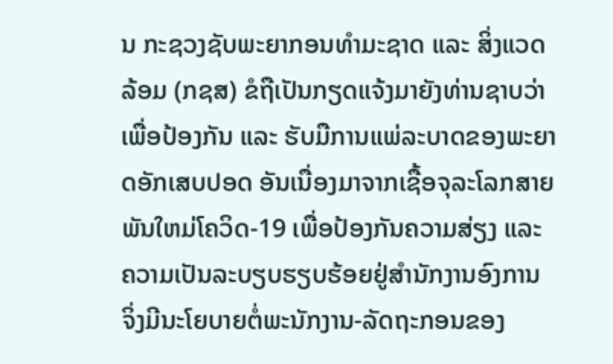ນ ກະຊວງຊັບພະຍາກອນທໍາມະຊາດ ແລະ ສິ່ງແວດລ້ອມ (ກຊສ) ຂໍຖືເປັນກຽດແຈ້ງມາຍັງທ່ານຊາບວ່າ ເພື່ອປ້ອງກັນ ແລະ ຮັບມືການແພ່ລະບາດຂອງພະຍາດອັກເສບປອດ ອັນເນື່ອງມາຈາກເຊື້ອຈຸລະໂລກສາຍພັນໃຫມ່ໂຄວິດ-19 ເພື່ອປ້ອງກັນຄວາມສ່ຽງ ແລະ ຄວາມເປັນລະບຽບຮຽບຮ້ອຍຢູ່ສໍານັກງານອົງການ ຈິ່ງມີນະໂຍບາຍຕໍ່ພະນັກງານ-ລັດຖະກອນຂອງ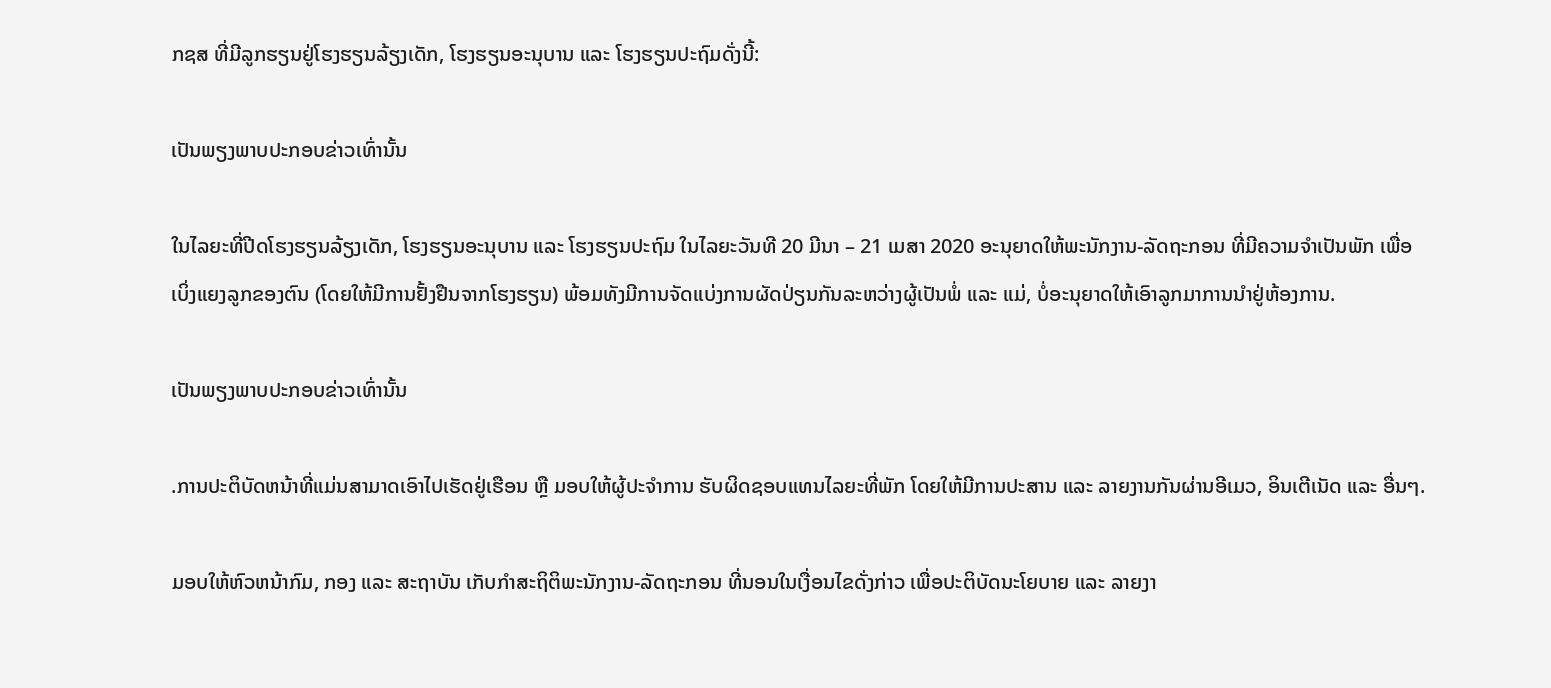ກຊສ ທີ່ມີລູກຮຽນຢູ່ໂຮງຮຽນລ້ຽງເດັກ, ໂຮງຮຽນອະນຸບານ ແລະ ໂຮງຮຽນປະຖົມດັ່ງນີ້:

ເປັນພຽງພາບປະກອບຂ່າວເທົ່ານັ້ນ

ໃນໄລຍະທີ່ປີດໂຮງຮຽນລ້ຽງເດັກ, ໂຮງຮຽນອະນຸບານ ແລະ ໂຮງຮຽນປະຖົມ ໃນໄລຍະວັນທີ 20 ມີນາ – 21 ເມສາ 2020 ອະນຸຍາດໃຫ້ພະນັກງານ-ລັດຖະກອນ ທີ່ມີຄວາມຈໍາເປັນພັກ ເພື່ອເບິ່ງແຍງລູກຂອງຕົນ (ໂດຍໃຫ້ມີການຢັ້ງຢືນຈາກໂຮງຮຽນ) ພ້ອມທັງມີການຈັດແບ່ງການຜັດປ່ຽນກັນລະຫວ່າງຜູ້ເປັນພໍ່ ແລະ ແມ່, ບໍ່ອະນຸຍາດໃຫ້ເອົາລູກມາການນໍາຢູ່ຫ້ອງການ.

ເປັນພຽງພາບປະກອບຂ່າວເທົ່ານັ້ນ

.ການປະຕິບັດຫນ້າທີ່ແມ່ນສາມາດເອົາໄປເຮັດຢູ່ເຮືອນ ຫຼື ມອບໃຫ້ຜູ້ປະຈໍາການ ຮັບຜິດຊອບແທນໄລຍະທີ່ພັກ ໂດຍໃຫ້ມີການປະສານ ແລະ ລາຍງານກັນຜ່ານອີເມວ, ອິນເຕີເນັດ ແລະ ອື່ນໆ.

ມອບໃຫ້ຫົວຫນ້າກົມ, ກອງ ແລະ ສະຖາບັນ ເກັບກໍາສະຖິຕິພະນັກງານ-ລັດຖະກອນ ທີ່ນອນໃນເງື່ອນໄຂດັ່ງກ່າວ ເພື່ອປະຕິບັດນະໂຍບາຍ ແລະ ລາຍງາ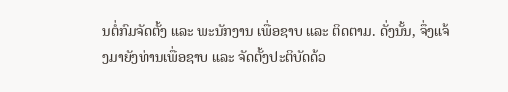ນຕໍ່ກົມຈັດຕັ້ງ ແລະ ພະນັກງານ ເພື່ອຊາບ ແລະ ຕິດຕາມ. ດັ່ງນັ້ນ, ຈຶ່ງແຈ້ງມາຍັງທ່ານເພື່ອຊາບ ແລະ ຈັດຕັ້ງປະຕິບັດດ້ວ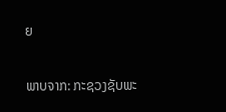ຍ

ພາບຈາກ: ກະຊວງຊັບພະ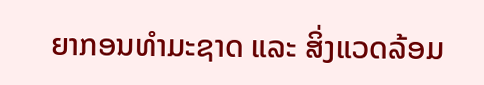ຍາກອນທຳມະຊາດ ແລະ ສິ່ງແວດລ້ອມ